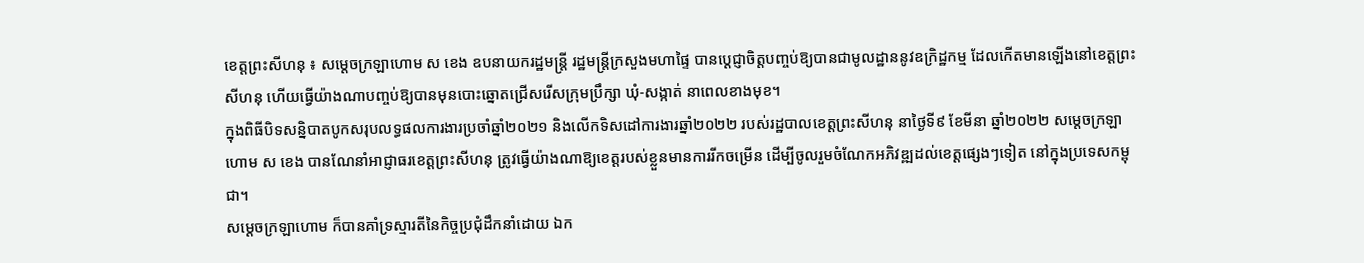ខេត្តព្រះសីហនុ ៖ សម្ដេចក្រឡាហោម ស ខេង ឧបនាយករដ្ឋមន្ដ្រី រដ្ឋមន្ដ្រីក្រសួងមហាផ្ទៃ បានប្ដេជ្ញាចិត្តបញ្ចប់ឱ្យបានជាមូលដ្ឋាននូវឧក្រិដ្ឋកម្ម ដែលកើតមានឡើងនៅខេត្តព្រះសីហនុ ហើយធ្វើយ៉ាងណាបញ្ចប់ឱ្យបានមុនបោះឆ្នោតជ្រើសរើសក្រុមប្រឹក្សា ឃុំ-សង្កាត់ នាពេលខាងមុខ។
ក្នុងពិធីបិទសន្និបាតបូកសរុបលទ្ធផលការងារប្រចាំឆ្នាំ២០២១ និងលើកទិសដៅការងារឆ្នាំ២០២២ របស់រដ្ឋបាលខេត្តព្រះសីហនុ នាថ្ងៃទី៩ ខែមីនា ឆ្នាំ២០២២ សម្ដេចក្រឡាហោម ស ខេង បានណែនាំអាជ្ញាធរខេត្តព្រះសីហនុ ត្រូវធ្វើយ៉ាងណាឱ្យខេត្តរបស់ខ្លួនមានការរីកចម្រើន ដើម្បីចូលរួមចំណែកអភិវឌ្ឍដល់ខេត្តផ្សេងៗទៀត នៅក្នុងប្រទេសកម្ពុជា។
សម្ដេចក្រឡាហោម ក៏បានគាំទ្រស្មារតីនៃកិច្ចប្រជុំដឹកនាំដោយ ឯក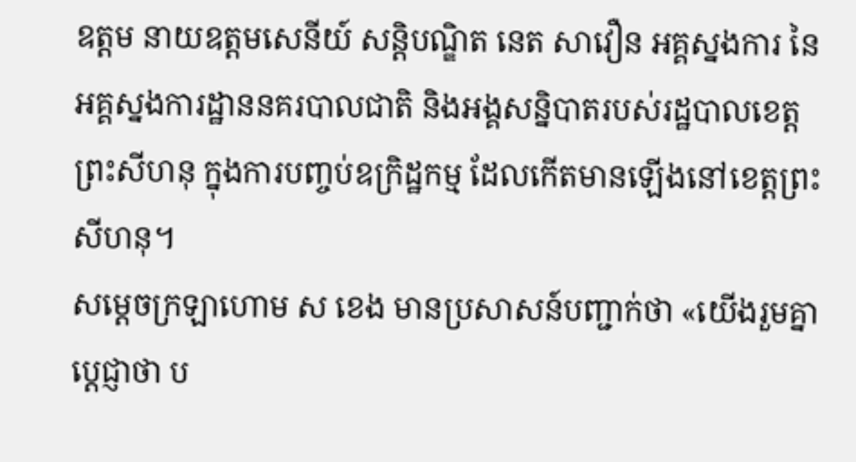ឧត្តម នាយឧត្តមសេនីយ៍ សន្តិបណ្ឌិត នេត សាវឿន អគ្គស្នងការ នៃអគ្គស្នងការដ្ឋាននគរបាលជាតិ និងអង្គសន្និបាតរបស់រដ្ឋបាលខេត្តព្រះសីហនុ ក្នុងការបញ្ចប់ឧក្រិដ្ឋកម្ម ដែលកើតមានឡើងនៅខេត្តព្រះសីហនុ។
សម្ដេចក្រឡាហោម ស ខេង មានប្រសាសន៍បញ្ជាក់ថា «យើងរួមគ្នាប្ដេជ្ញាថា ប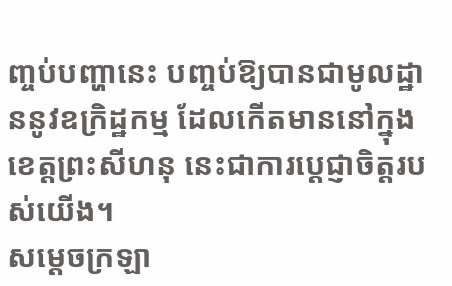ញ្ចប់បញ្ហានេះ បញ្ចប់ឱ្យបានជាមូលដ្ឋាននូវឧក្រិដ្ឋកម្ម ដែលកើតមាននៅក្នុងខេត្តព្រះសីហនុ នេះជាការប្ដេជ្ញាចិត្តរបស់យើង។
សម្ដេចក្រឡា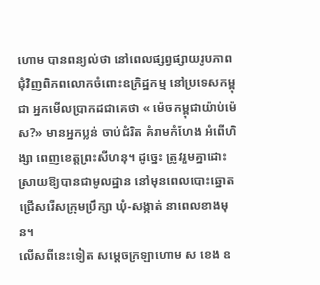ហោម បានពន្យល់ថា នៅពេលផ្សព្វផ្សាយរូបភាពជុំវិញពិភពលោកចំពោះឧក្រិដ្ឋកម្ម នៅប្រទេសកម្ពុជា អ្នកមើលប្រាកដជាគេថា « ម៉េចកម្ពុជាយ៉ាប់ម៉េស?» មានអ្នកប្លន់ ចាប់ជំរិត គំរាមកំហែង អំពើហិង្សា ពេញខេត្តព្រះសីហនុ។ ដូច្នេះ ត្រូវរួមគ្នាដោះស្រាយឱ្យបានជាមូលដ្ឋាន នៅមុនពេលបោះឆ្នោតជ្រើសរើសក្រុមប្រឹក្សា ឃុំ-សង្កាត់ នាពេលខាងមុន។
លើសពីនេះទៀត សម្ដេចក្រឡាហោម ស ខេង ឧ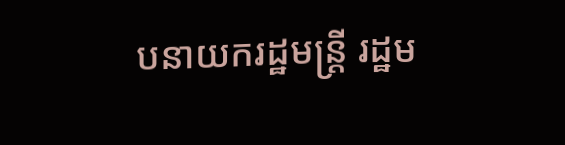បនាយករដ្ឋមន្ដ្រី រដ្ឋម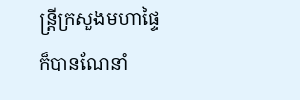ន្ដ្រីក្រសួងមហាផ្ទៃ ក៏បានណែនាំ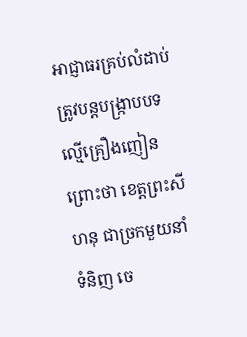អាជ្ញាធរគ្រប់លំដាប់ ត្រូវបន្ដបង្ក្រាបបទល្មើគ្រឿងញៀន ព្រោះថា ខេត្តព្រះសីហនុ ជាច្រកមួយនាំទំនិញ ចេ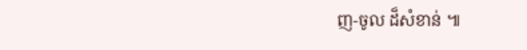ញ-ចូល ដ៏សំខាន់ ៕